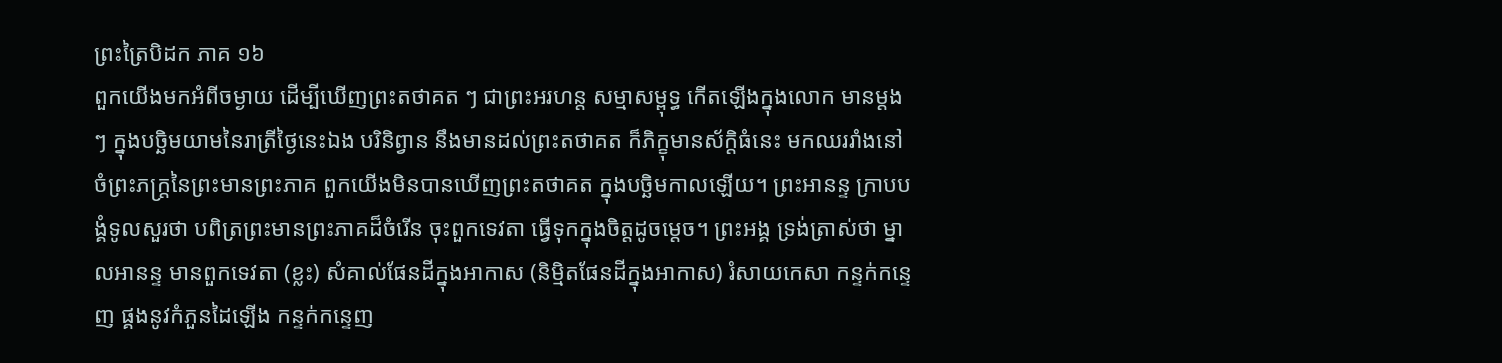ព្រះត្រៃបិដក ភាគ ១៦
ពួកយើងមកអំពីចម្ងាយ ដើម្បីឃើញព្រះតថាគត ៗ ជាព្រះអរហន្ត សម្មាសម្ពុទ្ធ កើតឡើងក្នុងលោក មានម្តងៗ ក្នុងបច្ឆិមយាមនៃរាត្រីថ្ងៃនេះឯង បរិនិព្វាន នឹងមានដល់ព្រះតថាគត ក៏ភិក្ខុមានស័ក្តិធំនេះ មកឈររាំងនៅចំព្រះភក្ត្រនៃព្រះមានព្រះភាគ ពួកយើងមិនបានឃើញព្រះតថាគត ក្នុងបច្ឆិមកាលឡើយ។ ព្រះអានន្ទ ក្រាបបង្គំទូលសួរថា បពិត្រព្រះមានព្រះភាគដ៏ចំរើន ចុះពួកទេវតា ធ្វើទុកក្នុងចិត្តដូចម្តេច។ ព្រះអង្គ ទ្រង់ត្រាស់ថា ម្នាលអានន្ទ មានពួកទេវតា (ខ្លះ) សំគាល់ផែនដីក្នុងអាកាស (និម្មិតផែនដីក្នុងអាកាស) រំសាយកេសា កន្ទក់កន្ទេញ ផ្គងនូវកំភួនដៃឡើង កន្ទក់កន្ទេញ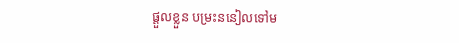ផ្តួលខ្លួន បម្រះននៀលទៅម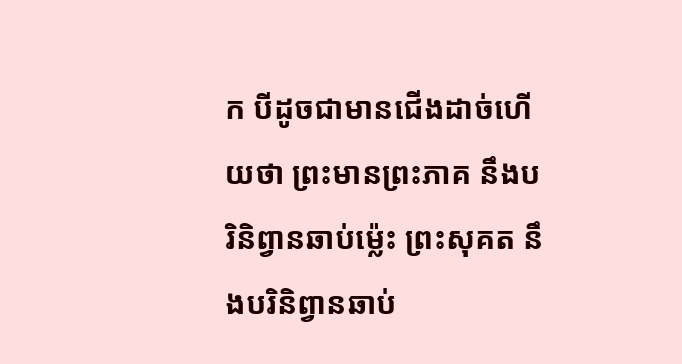ក បីដូចជាមានជើងដាច់ហើយថា ព្រះមានព្រះភាគ នឹងបរិនិព្វានឆាប់ម្ល៉េះ ព្រះសុគត នឹងបរិនិព្វានឆាប់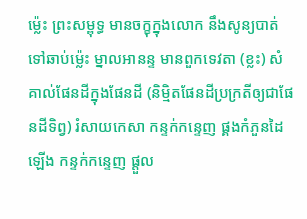ម្ល៉េះ ព្រះសម្ពុទ្ធ មានចក្ខុក្នុងលោក នឹងសូន្យបាត់ទៅឆាប់ម្ល៉េះ ម្នាលអានន្ទ មានពួកទេវតា (ខ្លះ) សំគាល់ផែនដីក្នុងផែនដី (និម្មិតផែនដីប្រក្រតីឲ្យជាផែនដីទិព្វ) រំសាយកេសា កន្ទក់កន្ទេញ ផ្គងកំភួនដៃឡើង កន្ទក់កន្ទេញ ផ្តួល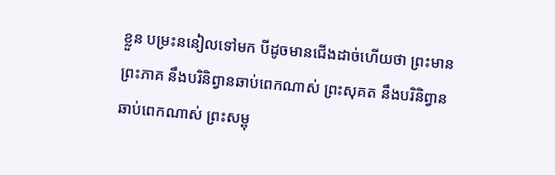ខ្លួន បម្រះននៀលទៅមក បីដូចមានជើងដាច់ហើយថា ព្រះមានព្រះភាគ នឹងបរិនិព្វានឆាប់ពេកណាស់ ព្រះសុគត នឹងបរិនិព្វានឆាប់ពេកណាស់ ព្រះសម្ពុ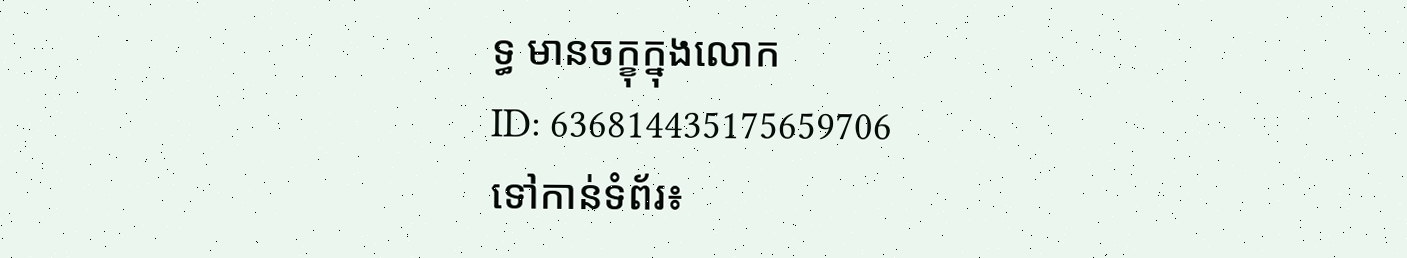ទ្ធ មានចក្ខុក្នុងលោក
ID: 636814435175659706
ទៅកាន់ទំព័រ៖